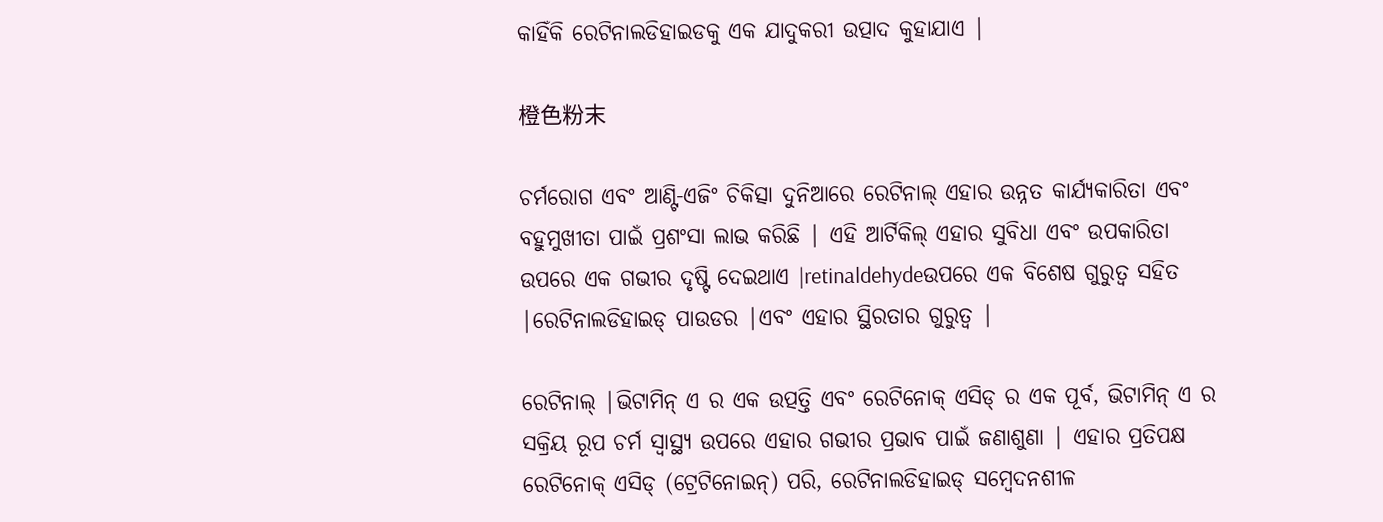କାହିଁକି ରେଟିନାଲଡିହାଇଡକୁ ଏକ ଯାଦୁକରୀ ଉତ୍ପାଦ କୁହାଯାଏ |

橙色粉末

ଚର୍ମରୋଗ ଏବଂ ଆଣ୍ଟି-ଏଜିଂ ଚିକିତ୍ସା ଦୁନିଆରେ ରେଟିନାଲ୍ ଏହାର ଉନ୍ନତ କାର୍ଯ୍ୟକାରିତା ଏବଂ ବହୁମୁଖୀତା ପାଇଁ ପ୍ରଶଂସା ଲାଭ କରିଛି | ଏହି ଆର୍ଟିକିଲ୍ ଏହାର ସୁବିଧା ଏବଂ ଉପକାରିତା ଉପରେ ଏକ ଗଭୀର ଦୃଷ୍ଟି ଦେଇଥାଏ |retinaldehydeଉପରେ ଏକ ବିଶେଷ ଗୁରୁତ୍ୱ ସହିତ |ରେଟିନାଲଡିହାଇଡ୍ ପାଉଡର |ଏବଂ ଏହାର ସ୍ଥିରତାର ଗୁରୁତ୍ୱ |

ରେଟିନାଲ୍ |ଭିଟାମିନ୍ ଏ ର ଏକ ଉତ୍ପତ୍ତି ଏବଂ ରେଟିନୋକ୍ ଏସିଡ୍ ର ଏକ ପୂର୍ବ, ଭିଟାମିନ୍ ଏ ର ସକ୍ରିୟ ରୂପ ଚର୍ମ ସ୍ୱାସ୍ଥ୍ୟ ଉପରେ ଏହାର ଗଭୀର ପ୍ରଭାବ ପାଇଁ ଜଣାଶୁଣା | ଏହାର ପ୍ରତିପକ୍ଷ ରେଟିନୋକ୍ ଏସିଡ୍ (ଟ୍ରେଟିନୋଇନ୍) ପରି, ରେଟିନାଲଡିହାଇଡ୍ ସମ୍ବେଦନଶୀଳ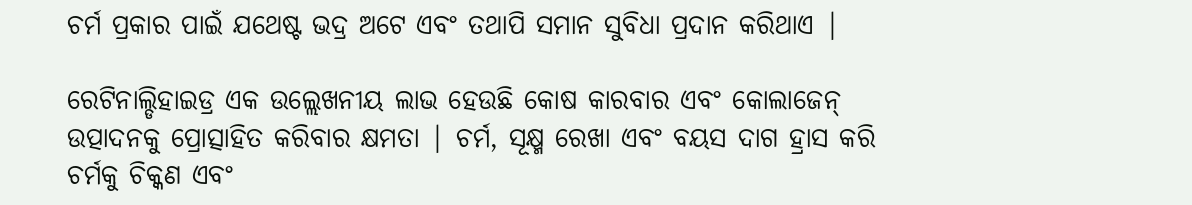ଚର୍ମ ପ୍ରକାର ପାଇଁ ଯଥେଷ୍ଟ ଭଦ୍ର ଅଟେ ଏବଂ ତଥାପି ସମାନ ସୁବିଧା ପ୍ରଦାନ କରିଥାଏ |

ରେଟିନାଲ୍ଡିହାଇଡ୍ର ଏକ ଉଲ୍ଲେଖନୀୟ ଲାଭ ହେଉଛି କୋଷ କାରବାର ଏବଂ କୋଲାଜେନ୍ ଉତ୍ପାଦନକୁ ପ୍ରୋତ୍ସାହିତ କରିବାର କ୍ଷମତା | ଚର୍ମ, ସୂକ୍ଷ୍ମ ରେଖା ଏବଂ ବୟସ ଦାଗ ହ୍ରାସ କରି ଚର୍ମକୁ ଚିକ୍କଣ ଏବଂ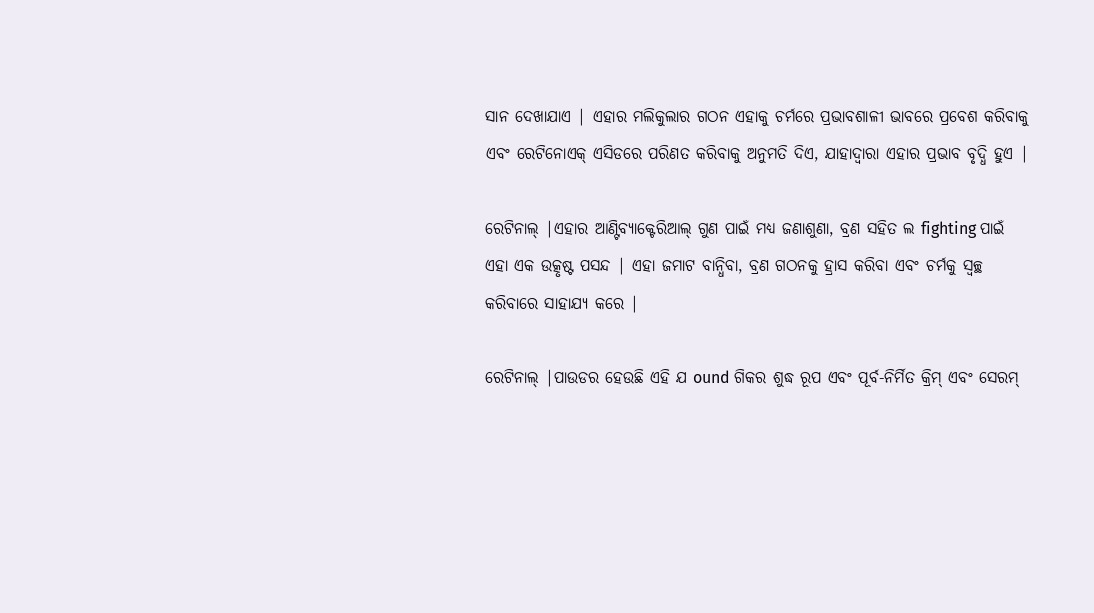ସାନ ଦେଖାଯାଏ | ଏହାର ମଲିକୁଲାର ଗଠନ ଏହାକୁ ଚର୍ମରେ ପ୍ରଭାବଶାଳୀ ଭାବରେ ପ୍ରବେଶ କରିବାକୁ ଏବଂ ରେଟିନୋଏକ୍ ଏସିଡରେ ପରିଣତ କରିବାକୁ ଅନୁମତି ଦିଏ, ଯାହାଦ୍ୱାରା ଏହାର ପ୍ରଭାବ ବୃଦ୍ଧି ହୁଏ |

ରେଟିନାଲ୍ |ଏହାର ଆଣ୍ଟିବ୍ୟାକ୍ଟେରିଆଲ୍ ଗୁଣ ପାଇଁ ମଧ୍ୟ ଜଣାଶୁଣା, ବ୍ରଣ ସହିତ ଲ fighting ପାଇଁ ଏହା ଏକ ଉତ୍କୃଷ୍ଟ ପସନ୍ଦ | ଏହା ଜମାଟ ବାନ୍ଧିବା, ବ୍ରଣ ଗଠନକୁ ହ୍ରାସ କରିବା ଏବଂ ଚର୍ମକୁ ସ୍ୱଚ୍ଛ କରିବାରେ ସାହାଯ୍ୟ କରେ |

ରେଟିନାଲ୍ |ପାଉଡର ହେଉଛି ଏହି ଯ ound ଗିକର ଶୁଦ୍ଧ ରୂପ ଏବଂ ପୂର୍ବ-ନିର୍ମିତ କ୍ରିମ୍ ଏବଂ ସେରମ୍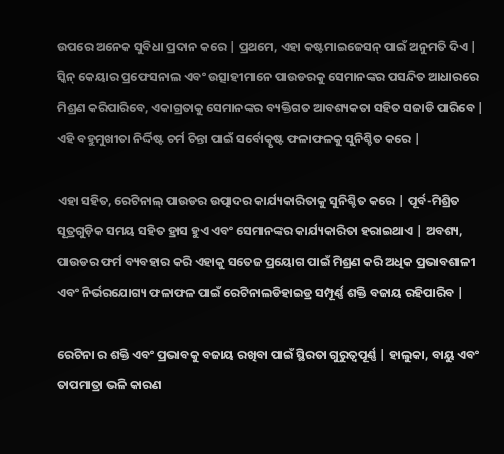ଉପରେ ଅନେକ ସୁବିଧା ପ୍ରଦାନ କରେ | ପ୍ରଥମେ, ଏହା କଷ୍ଟମାଇଜେସନ୍ ପାଇଁ ଅନୁମତି ଦିଏ | ସ୍କିନ୍ କେୟାର ପ୍ରଫେସନାଲ ଏବଂ ଉତ୍ସାହୀମାନେ ପାଉଡରକୁ ସେମାନଙ୍କର ପସନ୍ଦିତ ଆଧାରରେ ମିଶ୍ରଣ କରିପାରିବେ, ଏକାଗ୍ରତାକୁ ସେମାନଙ୍କର ବ୍ୟକ୍ତିଗତ ଆବଶ୍ୟକତା ସହିତ ସଜାଡି ପାରିବେ | ଏହି ବହୁମୁଖୀତା ନିର୍ଦ୍ଦିଷ୍ଟ ଚର୍ମ ଚିନ୍ତା ପାଇଁ ସର୍ବୋତ୍କୃଷ୍ଟ ଫଳାଫଳକୁ ସୁନିଶ୍ଚିତ କରେ |

ଏହା ସହିତ, ରେଟିନାଲ୍ ପାଉଡର ଉତ୍ପାଦର କାର୍ଯ୍ୟକାରିତାକୁ ସୁନିଶ୍ଚିତ କରେ | ପୂର୍ବ-ମିଶ୍ରିତ ସୂତ୍ରଗୁଡ଼ିକ ସମୟ ସହିତ ହ୍ରାସ ହୁଏ ଏବଂ ସେମାନଙ୍କର କାର୍ଯ୍ୟକାରିତା ହରାଇଥାଏ | ଅବଶ୍ୟ, ପାଉଡର ଫର୍ମ ବ୍ୟବହାର କରି ଏହାକୁ ସତେଜ ପ୍ରୟୋଗ ପାଇଁ ମିଶ୍ରଣ କରି ଅଧିକ ପ୍ରଭାବଶାଳୀ ଏବଂ ନିର୍ଭରଯୋଗ୍ୟ ଫଳାଫଳ ପାଇଁ ରେଟିନାଲଡିହାଇଡ୍ର ସମ୍ପୂର୍ଣ୍ଣ ଶକ୍ତି ବଜାୟ ରହିପାରିବ |

ରେଟିନା ର ଶକ୍ତି ଏବଂ ପ୍ରଭାବକୁ ବଜାୟ ରଖିବା ପାଇଁ ସ୍ଥିରତା ଗୁରୁତ୍ୱପୂର୍ଣ୍ଣ | ହାଲୁକା, ବାୟୁ ଏବଂ ତାପମାତ୍ରା ଭଳି କାରଣ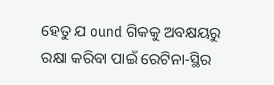ହେତୁ ଯ ound ଗିକକୁ ଅବକ୍ଷୟରୁ ରକ୍ଷା କରିବା ପାଇଁ ରେଟିନା-ସ୍ଥିର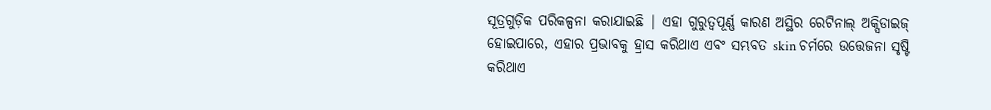ସୂତ୍ରଗୁଡ଼ିକ ପରିକଳ୍ପନା କରାଯାଇଛି | ଏହା ଗୁରୁତ୍ୱପୂର୍ଣ୍ଣ କାରଣ ଅସ୍ଥିର ରେଟିନାଲ୍ ଅକ୍ସିଡାଇଜ୍ ହୋଇପାରେ, ଏହାର ପ୍ରଭାବକୁ ହ୍ରାସ କରିଥାଏ ଏବଂ ସମ୍ଭବତ skin ଚର୍ମରେ ଉତ୍ତେଜନା ସୃଷ୍ଟି କରିଥାଏ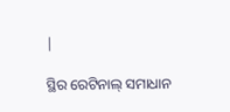|

ସ୍ଥିର ରେଟିନାଲ୍ ସମାଧାନ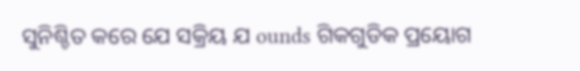ସୁନିଶ୍ଚିତ କରେ ଯେ ସକ୍ରିୟ ଯ ounds ଗିକଗୁଡିକ ପ୍ରୟୋଗ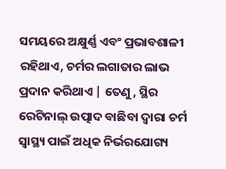ସମୟରେ ଅକ୍ଷୁର୍ଣ୍ଣ ଏବଂ ପ୍ରଭାବଶାଳୀ ରହିଥାଏ, ଚର୍ମର ଲଗାତାର ଲାଭ ପ୍ରଦାନ କରିଥାଏ | ତେଣୁ, ସ୍ଥିର ରେଟିନାଲ୍ ଉତ୍ପାଦ ବାଛିବା ଦ୍ୱାରା ଚର୍ମ ସ୍ୱାସ୍ଥ୍ୟ ପାଇଁ ଅଧିକ ନିର୍ଭରଯୋଗ୍ୟ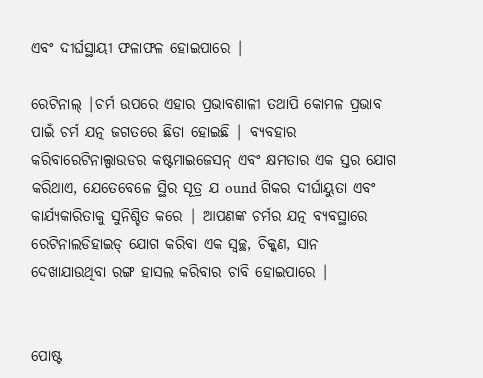ଏବଂ ଦୀର୍ଘସ୍ଥାୟୀ ଫଳାଫଳ ହୋଇପାରେ |

ରେଟିନାଲ୍ |ଚର୍ମ ଉପରେ ଏହାର ପ୍ରଭାବଶାଳୀ ତଥାପି କୋମଳ ପ୍ରଭାବ ପାଇଁ ଚର୍ମ ଯତ୍ନ ଜଗତରେ ଛିଡା ହୋଇଛି | ବ୍ୟବହାର କରିବାରେଟିନାଲ୍ପାଉଡର କଷ୍ଟମାଇଜେସନ୍ ଏବଂ କ୍ଷମତାର ଏକ ସ୍ତର ଯୋଗ କରିଥାଏ, ଯେତେବେଳେ ସ୍ଥିର ସୂତ୍ର ଯ ound ଗିକର ଦୀର୍ଘାୟୁତା ଏବଂ କାର୍ଯ୍ୟକାରିତାକୁ ସୁନିଶ୍ଚିତ କରେ | ଆପଣଙ୍କ ଚର୍ମର ଯତ୍ନ ବ୍ୟବସ୍ଥାରେ ରେଟିନାଲଡିହାଇଡ୍ ଯୋଗ କରିବା ଏକ ସ୍ୱଚ୍ଛ, ଚିକ୍କଣ, ସାନ ଦେଖାଯାଉଥିବା ରଙ୍ଗ ହାସଲ କରିବାର ଚାବି ହୋଇପାରେ |


ପୋଷ୍ଟ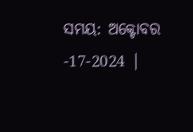ସମୟ: ଅକ୍ଟୋବର -17-2024 |